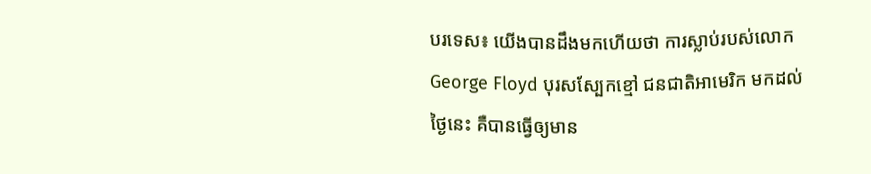បរទេស៖ យើងបានដឹងមកហើយថា ការស្លាប់របស់លោក George Floyd បុរសស្បែកខ្មៅ ជនជាតិអាមេរិក មកដល់ថ្ងៃនេះ គឺបានធ្វើឲ្យមាន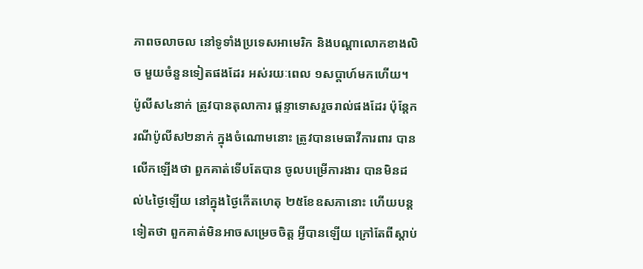ភាពចលាចល នៅទូទាំងប្រទេសអាមេរិក និងបណ្តាលោកខាងលិច មួយចំនួនទៀតផងដែរ អស់រយៈពេល ១សប្តាហ៍មកហើយ។
ប៉ូលីស៤នាក់ ត្រូវបានតុលាការ ផ្តន្ទាទោសរួចរាល់ផងដែរ ប៉ុន្តែករណីប៉ូលីស២នាក់ ក្នុងចំណោមនោះ ត្រូវបានមេធាវីការពារ បានលើកឡើងថា ពួកគាត់ទើបតែបាន ចូលបម្រើការងារ បានមិនដល់៤ថ្ងៃឡើយ នៅក្នុងថ្ងៃកើតហេតុ ២៥ខែឧសភានោះ ហើយបន្តទៀតថា ពួកគាត់មិនអាចសម្រេចចិត្ត អ្វីបានឡើយ ក្រៅតែពីស្តាប់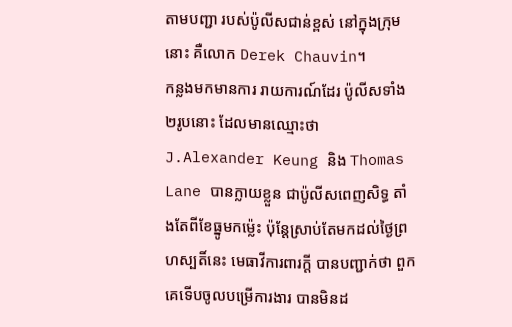តាមបញ្ជា របស់ប៉ូលីសជាន់ខ្ពស់ នៅក្នុងក្រុមនោះ គឺលោក Derek Chauvin។
កន្លងមកមានការ រាយការណ៍ដែរ ប៉ូលីសទាំង២រូបនោះ ដែលមានឈ្មោះថា J.Alexander Keung និង Thomas Lane បានក្លាយខ្លួន ជាប៉ូលីសពេញសិទ្ធ តាំងតែពីខែធ្នូមកម្ល៉េះ ប៉ុន្តែស្រាប់តែមកដល់ថ្ងៃព្រហស្បតិ៍នេះ មេធាវីការពារក្តី បានបញ្ជាក់ថា ពួកគេទើបចូលបម្រើការងារ បានមិនដ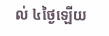ល់ ៤ថ្ងៃឡើយ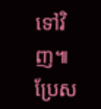ទៅវិញ៕
ប្រែស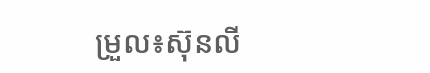ម្រួល៖ស៊ុនលី